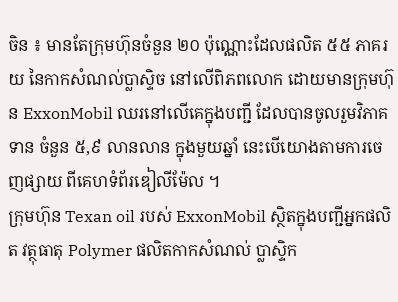ចិន ៖ មានតែក្រុមហ៊ុនចំនួន ២០ ប៉ុណ្ណោះដែលផលិត ៥៥ ភាគរយ នៃកាកសំណល់ប្លាស្ទិច នៅលើពិភពលោក ដោយមានក្រុមហ៊ុន ExxonMobil ឈរនៅលើគេក្នុងបញ្ជី ដែលបានចូលរួមវិភាគទាន ចំនួន ៥,៩ លានលាន ក្នុងមួយឆ្នាំ នេះបើយោងតាមការចេញផ្សាយ ពីគេហទំព័រឌៀលីម៉ែល ។
ក្រុមហ៊ុន Texan oil របស់ ExxonMobil ស្ថិតក្នុងបញ្ជីអ្នកផលិត វត្ថុធាតុ Polymer ផលិតកាកសំណល់ ប្លាស្ទិក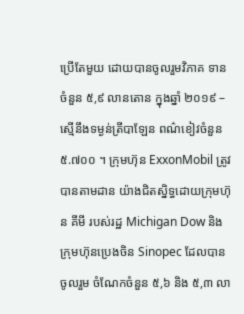ប្រើតែមួយ ដោយបានចូលរួមវិភាគ ទានចំនួន ៥,៩ លានតោន ក្នុងឆ្នាំ ២០១៩ – ស្មើនឹងទម្ងន់ត្រីបាឡែន ពណ៌ខៀវចំនួន ៥.៧០០ ។ ក្រុមហ៊ុន ExxonMobil ត្រូវបានតាមដាន យ៉ាងជិតស្និទ្ធដោយក្រុមហ៊ុន គីមី របស់រដ្ឋ Michigan Dow និងក្រុមហ៊ុនប្រេងចិន Sinopec ដែលបានចូលរួម ចំណែកចំនួន ៥,៦ និង ៥,៣ លា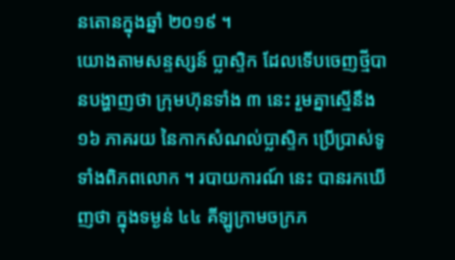នតោនក្នុងឆ្នាំ ២០១៩ ។
យោងតាមសន្ទស្សន៍ ប្លាស្ទិក ដែលទើបចេញថ្មីបានបង្ហាញថា ក្រុមហ៊ុនទាំង ៣ នេះ រួមគ្នាស្មើនឹង ១៦ ភាគរយ នៃកាកសំណល់ប្លាស្ទិក ប្រើប្រាស់ទូទាំងពិភពលោក ។ របាយការណ៍ នេះ បានរកឃើញថា ក្នុងទម្ងន់ ៤៤ គីឡូក្រាមចក្រភ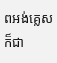ពអង់គ្លេស ក៏ជា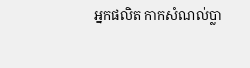អ្នកផលិត កាកសំណល់ប្លា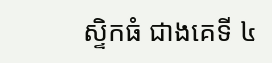ស្ទិកធំ ជាងគេទី ៤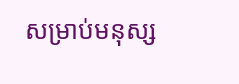សម្រាប់មនុស្ស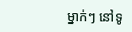ម្នាក់ៗ នៅទូ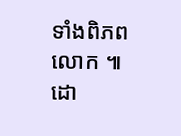ទាំងពិភពលោក ៕ដោ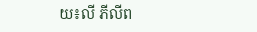យ៖លី ភីលីព